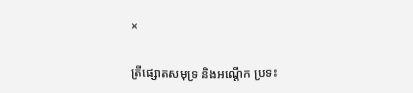×

ត្រីផ្សោតសមុទ្រ និងអណ្ដើក ប្រទះ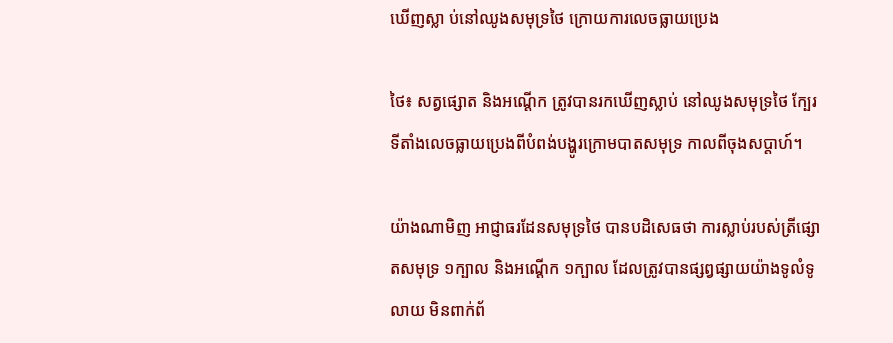ឃើញស្លា ប់នៅឈូងសមុទ្រថៃ ក្រោយការលេចធ្លាយប្រេង

ថៃ៖ សត្វផ្សោត និងអណ្តើក ត្រូវបានរកឃើញស្លាប់ នៅឈូងសមុទ្រថៃ ក្បែរទីតាំងលេចធ្លាយប្រេងពីបំពង់បង្ហូរក្រោមបាតសមុទ្រ កាលពីចុងសប្តាហ៍។

យ៉ាងណាមិញ អាជ្ញាធរដែនសមុទ្រថៃ បានបដិសេធថា ការស្លាប់របស់ត្រីផ្សោតសមុទ្រ ១ក្បាល និងអណ្ដើក ១ក្បាល ដែលត្រូវបានផ្សព្វផ្សាយយ៉ាងទូលំទូលាយ មិនពាក់ព័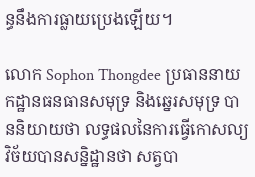ន្ធនឹងការធ្លាយប្រេងឡើយ។

លោក Sophon Thongdee ប្រធាននាយកដ្ឋានធនធានសមុទ្រ និងឆ្នេរសមុទ្រ បាននិយាយថា លទ្ធផលនៃការធ្វើកោសល្យវិច័យបានសន្និដ្ឋានថា សត្វបា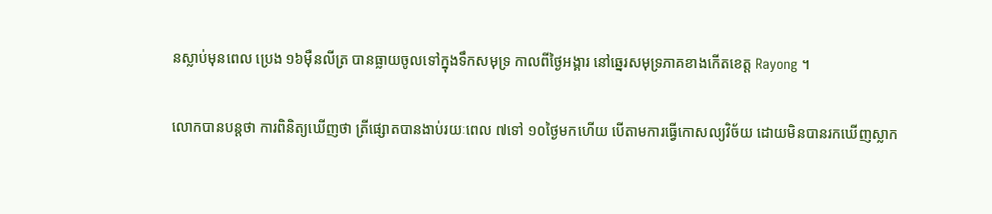នស្លាប់មុនពេល ប្រេង ១៦ម៉ឺនលីត្រ បានធ្លាយចូលទៅក្នុងទឹកសមុទ្រ កាលពីថ្ងៃអង្គារ នៅឆ្នេរសមុទ្រភាគខាងកើតខេត្ត Rayong ។

លោកបានបន្តថា ការពិនិត្យឃើញថា ត្រីផ្សោតបានងាប់រយៈពេល ៧ទៅ ១០ថ្ងៃមកហើយ បើតាមការធ្វើកោសល្យវិច័យ ដោយមិនបានរកឃើញស្លាក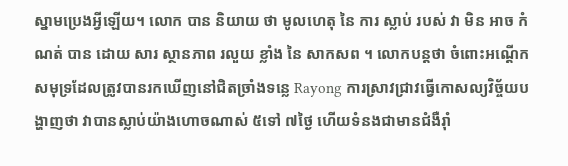ស្នាមប្រេងអ្វីឡើយ។ លោក បាន និយាយ ថា មូលហេតុ នៃ ការ ស្លាប់ របស់ វា មិន អាច កំណត់ បាន ដោយ សារ ស្ថានភាព រលួយ ខ្លាំង នៃ សាកសព ។ លោកបន្តថា ចំពោះអណ្តើកសមុទ្រដែលត្រូវបានរកឃើញនៅជិតច្រាំងទន្លេ Rayong ការស្រាវជ្រាវធ្វើកោសល្យវិច្ច័យបង្ហាញថា វាបានស្លាប់យ៉ាងហោចណាស់ ៥ទៅ ៧ថ្ងៃ ហើយទំនងជាមានជំងឺរ៉ាំ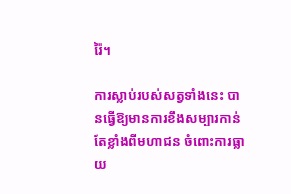រ៉ៃ។

ការស្លាប់របស់សត្វទាំងនេះ បានធ្វើឱ្យមានការខឹងសម្បារកាន់តែខ្លាំងពីមហាជន ចំពោះការធ្លាយ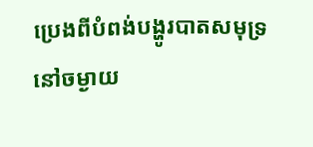ប្រេងពីបំពង់បង្ហូរបាតសមុទ្រនៅចម្ងាយ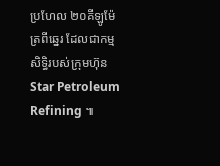ប្រហែល ២០គីឡូម៉ែត្រពីឆ្នេរ ដែលជាកម្មសិទ្ធិរបស់ក្រុមហ៊ុន Star Petroleum Refining ៕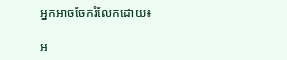អ្នកអាចចែករំលែកដោយ៖

អ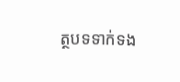ត្ថបទទាក់ទង